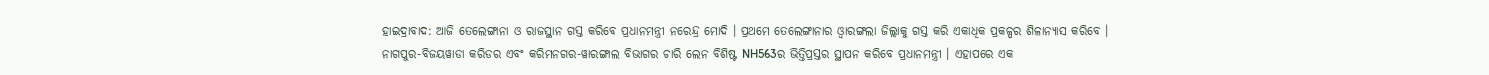ହାଇଦ୍ରାବାଦ: ଆଜି ତେଲେଙ୍ଗାନା ଓ ରାଜସ୍ଥାନ ଗସ୍ତ କରିବେ ପ୍ରଧାନମନ୍ତ୍ରୀ ନରେନ୍ଦ୍ର ମୋଦି । ପ୍ରଥମେ ତେଲେଙ୍ଗାନାର ଓ୍ବାରଙ୍ଗଲା ଜିଲ୍ଲାକୁ ଗସ୍ତ କରି ଏକାଧିକ ପ୍ରକଳ୍ପର ଶିଳାନ୍ୟାସ କରିବେ । ନାଗପୁର-ବିଜୟୱାଡା କରିଡର ଏବଂ କରିମନଗର-ୱାରଙ୍ଗାଲ ବିଭାଗର ଚାରି ଲେନ ବିଶିଷ୍ଟ NH563ର ଭିତ୍ତିପ୍ରସ୍ତର ସ୍ଥାପନ କରିବେ ପ୍ରଧାନମନ୍ତ୍ରୀ । ଏହାପରେ ଏକ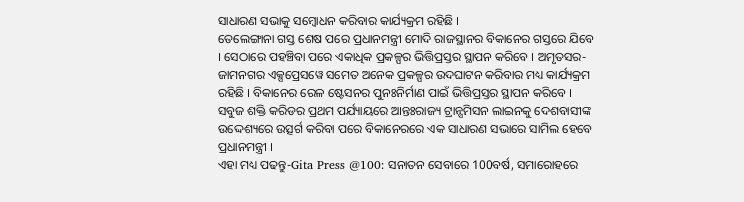ସାଧାରଣ ସଭାକୁ ସମ୍ବୋଧନ କରିବାର କାର୍ଯ୍ୟକ୍ରମ ରହିଛି ।
ତେଲେଙ୍ଗାନା ଗସ୍ତ ଶେଷ ପରେ ପ୍ରଧାନମନ୍ତ୍ରୀ ମୋଦି ରାଜସ୍ଥାନର ବିକାନେର ଗସ୍ତରେ ଯିବେ । ସେଠାରେ ପହଞ୍ଚିବା ପରେ ଏକାଧିକ ପ୍ରକଳ୍ପର ଭିତ୍ତିପ୍ରସ୍ତର ସ୍ଥାପନ କରିବେ । ଅମୃତସର-ଜାମନଗର ଏକ୍ସପ୍ରେସୱେ ସମେତ ଅନେକ ପ୍ରକଳ୍ପର ଉଦଘାଟନ କରିବାର ମଧ୍ୟ କାର୍ଯ୍ୟକ୍ରମ ରହିଛି । ବିକାନେର ରେଳ ଷ୍ଟେସନର ପୁନଃନିର୍ମାଣ ପାଇଁ ଭିତ୍ତିପ୍ରସ୍ତର ସ୍ଥାପନ କରିବେ । ସବୁଜ ଶକ୍ତି କରିଡର ପ୍ରଥମ ପର୍ଯ୍ୟାୟରେ ଆନ୍ତଃରାଜ୍ୟ ଟ୍ରାନ୍ସମିସନ ଲାଇନକୁ ଦେଶବାସୀଙ୍କ ଉଦ୍ଦେଶ୍ୟରେ ଉତ୍ସର୍ଗ କରିବା ପରେ ବିକାନେରରେ ଏକ ସାଧାରଣ ସଭାରେ ସାମିଲ ହେବେ ପ୍ରଧାନମନ୍ତ୍ରୀ ।
ଏହା ମଧ୍ୟ ପଢନ୍ତୁ-Gita Press @100: ସନାତନ ସେବାରେ 100ବର୍ଷ, ସମାରୋହରେ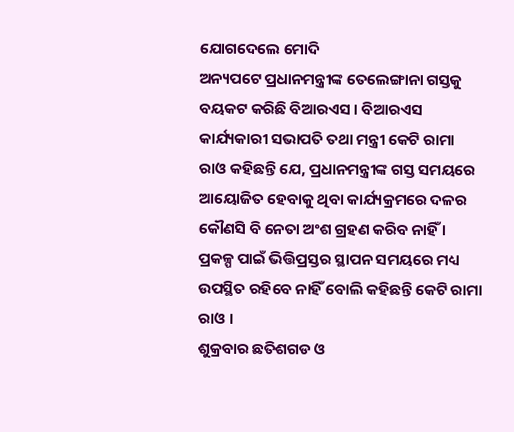ଯୋଗଦେଲେ ମୋଦି
ଅନ୍ୟପଟେ ପ୍ରଧାନମନ୍ତ୍ରୀଙ୍କ ତେଲେଙ୍ଗାନା ଗସ୍ତକୁ ବୟକଟ କରିଛି ବିଆରଏସ । ବିଆରଏସ କାର୍ଯ୍ୟକାରୀ ସଭାପତି ତଥା ମନ୍ତ୍ରୀ କେଟି ରାମା ରାଓ କହିଛନ୍ତି ଯେ, ପ୍ରଧାନମନ୍ତ୍ରୀଙ୍କ ଗସ୍ତ ସମୟରେ ଆୟୋଜିତ ହେବାକୁ ଥିବା କାର୍ଯ୍ୟକ୍ରମରେ ଦଳର କୌଣସି ବି ନେତା ଅଂଶ ଗ୍ରହଣ କରିବ ନାହିଁ । ପ୍ରକଳ୍ପ ପାଇଁ ଭିତ୍ତିପ୍ରସ୍ତର ସ୍ଥାପନ ସମୟରେ ମଧ୍ୟ ଉପସ୍ଥିତ ରହିବେ ନାହିଁ ବୋଲି କହିଛନ୍ତି କେଟି ରାମା ରାଓ ।
ଶୁକ୍ରବାର ଛତିଶଗଡ ଓ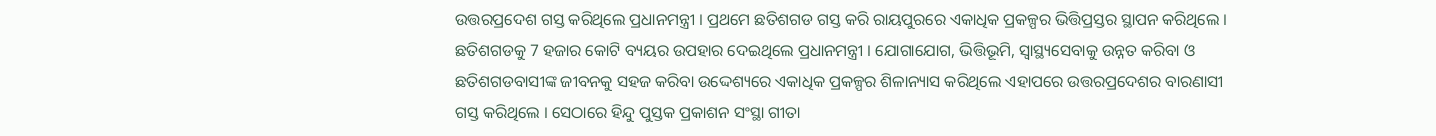ଉତ୍ତରପ୍ରଦେଶ ଗସ୍ତ କରିଥିଲେ ପ୍ରଧାନମନ୍ତ୍ରୀ । ପ୍ରଥମେ ଛତିଶଗଡ ଗସ୍ତ କରି ରାୟପୁରରେ ଏକାଧିକ ପ୍ରକଳ୍ପର ଭିତ୍ତିପ୍ରସ୍ତର ସ୍ଥାପନ କରିଥିଲେ । ଛତିଶଗଡକୁ 7 ହଜାର କୋଟି ବ୍ୟୟର ଉପହାର ଦେଇଥିଲେ ପ୍ରଧାନମନ୍ତ୍ରୀ । ଯୋଗାଯୋଗ, ଭିତ୍ତିଭୂମି, ସ୍ବାସ୍ଥ୍ୟସେବାକୁ ଉନ୍ନତ କରିବା ଓ ଛତିଶଗଡବାସୀଙ୍କ ଜୀବନକୁ ସହଜ କରିବା ଉଦ୍ଦେଶ୍ୟରେ ଏକାଧିକ ପ୍ରକଳ୍ପର ଶିଳାନ୍ୟାସ କରିଥିଲେ ଏହାପରେ ଉତ୍ତରପ୍ରଦେଶର ବାରଣାସୀ ଗସ୍ତ କରିଥିଲେ । ସେଠାରେ ହିନ୍ଦୁ ପୁସ୍ତକ ପ୍ରକାଶନ ସଂସ୍ଥା ଗୀତା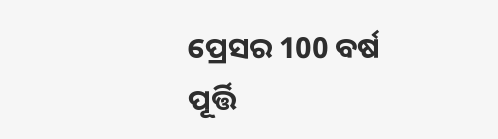ପ୍ରେସର 100 ବର୍ଷ ପୂର୍ତ୍ତି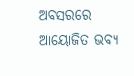ଅବସରରେ ଆୟୋଜିତ ଭବ୍ୟ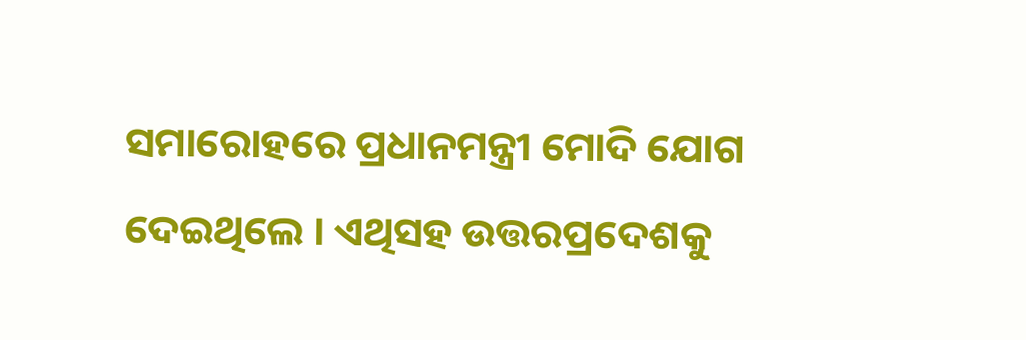ସମାରୋହରେ ପ୍ରଧାନମନ୍ତ୍ରୀ ମୋଦି ଯୋଗ ଦେଇଥିଲେ । ଏଥିସହ ଉତ୍ତରପ୍ରଦେଶକୁ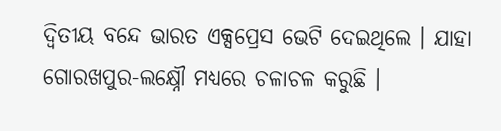ଦ୍ବିତୀୟ ବନ୍ଦେ ଭାରତ ଏକ୍ସପ୍ରେସ ଭେଟି ଦେଇଥିଲେ । ଯାହା ଗୋରଖପୁର-ଲକ୍ଷ୍ନୌ ମଧ୍ୟରେ ଚଳାଚଳ କରୁଛି ।